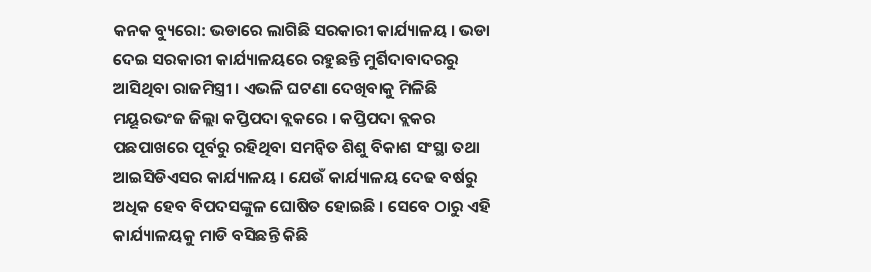କନକ ବ୍ୟୁରୋ: ଭଡାରେ ଲାଗିଛି ସରକାରୀ କାର୍ଯ୍ୟାଳୟ । ଭଡା ଦେଇ ସରକାରୀ କାର୍ଯ୍ୟାଳୟରେ ରହୁଛନ୍ତି ମୁର୍ଶିଦାବାଦରରୁ ଆସିଥିବା ରାଜମିସ୍ତ୍ରୀ । ଏଭଳି ଘଟଣା ଦେଖିବାକୁ ମିଳିଛି ମୟୂରଭଂଜ ଜିଲ୍ଲା କପ୍ତିପଦା ବ୍ଲକରେ । କପ୍ତିପଦା ବ୍ଲକର ପଛପାଖରେ ପୂର୍ବରୁ ରହିଥିବା ସମନ୍ୱିତ ଶିଶୁ ବିକାଶ ସଂସ୍ଥା ତଥା ଆଇସିଡିଏସର କାର୍ଯ୍ୟାଳୟ । ଯେଉଁ କାର୍ଯ୍ୟାଳୟ ଦେଢ ବର୍ଷରୁ ଅଧିକ ହେବ ବିପଦସଙ୍କୁଳ ଘୋଷିତ ହୋଇଛି । ସେବେ ଠାରୁ ଏହି କାର୍ଯ୍ୟାଳୟକୁ ମାଡି ବସିଛନ୍ତି କିଛି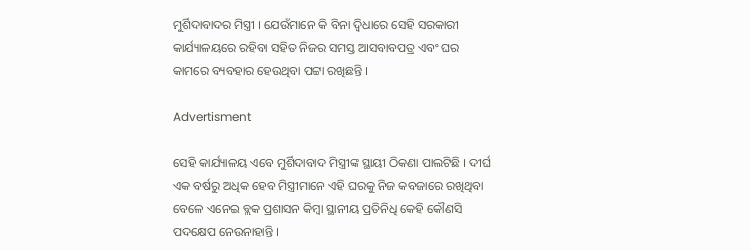ମୁର୍ଶିଦାବାଦର ମିସ୍ତ୍ରୀ । ଯେଉଁମାନେ କି ବିନା ଦ୍ୱିଧାରେ ସେହି ସରକାରୀ କାର୍ଯ୍ୟାଳୟରେ ରହିବା ସହିତ ନିଜର ସମସ୍ତ ଆସବାବପତ୍ର ଏବଂ ଘର କାମରେ ବ୍ୟବହାର ହେଉଥିବା ପଟ୍ଟା ରଖିଛନ୍ତି ।

Advertisment

ସେହି କାର୍ଯ୍ୟାଳୟ ଏବେ ମୁର୍ଶିଦାବାଦ ମିସ୍ତ୍ରୀଙ୍କ ସ୍ଥାୟୀ ଠିକଣା ପାଲଟିଛି । ଦୀର୍ଘ ଏକ ବର୍ଷରୁ ଅଧିକ ହେବ ମିସ୍ତ୍ରୀମାନେ ଏହି ଘରକୁ ନିଜ କବଜାରେ ରଖିଥିବା ବେଳେ ଏନେଇ ବ୍ଲକ ପ୍ରଶାସନ କିମ୍ବା ସ୍ଥାନୀୟ ପ୍ରତିନିଧି କେହି କୌଣସି ପଦକ୍ଷେପ ନେଉନାହାନ୍ତି ।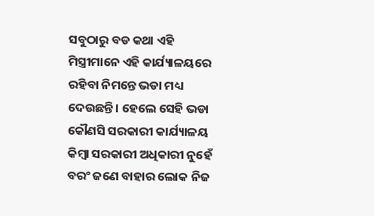ସବୁଠାରୁ ବଡ କଥା ଏହି ମିସ୍ତ୍ରୀମାନେ ଏହି କାର୍ଯ୍ୟାଳୟରେ ରହିବା ନିମନ୍ତେ ଭଡା ମଧ୍ୟ ଦେଉଛନ୍ତି । ହେଲେ ସେହି ଭଡା କୌଣସି ସରକାରୀ କାର୍ଯ୍ୟାଳୟ କିମ୍ବା ସରକାରୀ ଅଧିକାରୀ ନୁହେଁ ବରଂ ଜଣେ ବାହାର ଲୋକ ନିଜ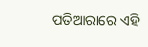ପତିଆରାରେ ଏହି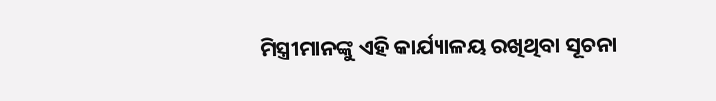ମିସ୍ତ୍ରୀମାନଙ୍କୁ ଏହି କାର୍ଯ୍ୟାଳୟ ରଖିଥିବା ସୂଚନା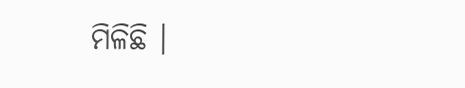ମିଳିଛି ।